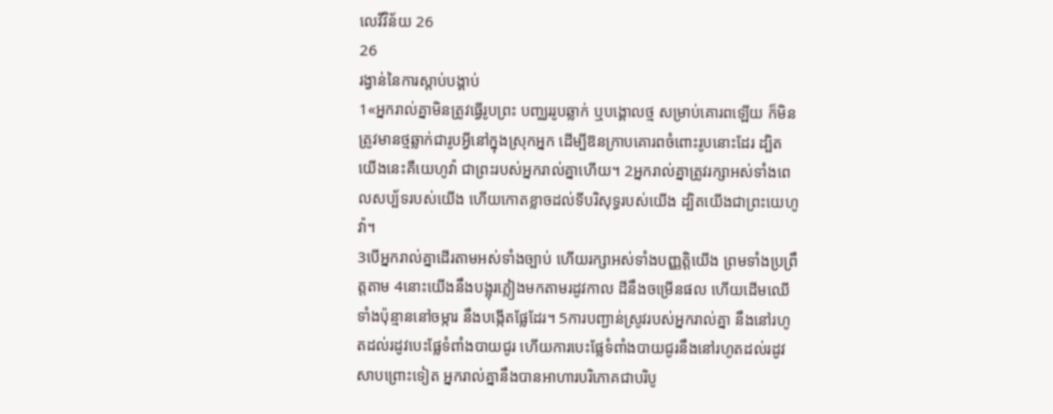លេវីវិន័យ 26
26
រង្វាន់នៃការស្តាប់បង្គាប់
1«អ្នករាល់គ្នាមិនត្រូវធ្វើរូបព្រះ បញ្ឈររូបឆ្លាក់ ឬបង្គោលថ្ម សម្រាប់គោរពឡើយ ក៏មិនត្រូវមានថ្មឆ្លាក់ជារូបអ្វីនៅក្នុងស្រុកអ្នក ដើម្បីឱនក្រាបគោរពចំពោះរូបនោះដែរ ដ្បិតយើងនេះគឺយេហូវ៉ា ជាព្រះរបស់អ្នករាល់គ្នាហើយ។ 2អ្នករាល់គ្នាត្រូវរក្សាអស់ទាំងពេលសប្ប័ទរបស់យើង ហើយកោតខ្លាចដល់ទីបរិសុទ្ធរបស់យើង ដ្បិតយើងជាព្រះយេហូវ៉ា។
3បើអ្នករាល់គ្នាដើរតាមអស់ទាំងច្បាប់ ហើយរក្សាអស់ទាំងបញ្ញត្តិយើង ព្រមទាំងប្រព្រឹត្តតាម 4នោះយើងនឹងបង្អុរភ្លៀងមកតាមរដូវកាល ដីនឹងចម្រើនផល ហើយដើមឈើទាំងប៉ុន្មាននៅចម្ការ នឹងបង្កើតផ្លែដែរ។ 5ការបញ្ជាន់ស្រូវរបស់អ្នករាល់គ្នា នឹងនៅរហូតដល់រដូវបេះផ្លែទំពាំងបាយជូរ ហើយការបេះផ្លែទំពាំងបាយជូរនឹងនៅរហូតដល់រដូវសាបព្រោះទៀត អ្នករាល់គ្នានឹងបានអាហារបរិភោគជាបរិបូ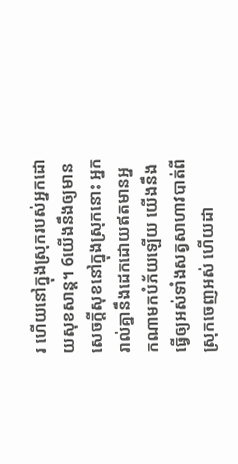រ ហើយនៅក្នុងស្រុករបស់អ្នកដោយសុខសាន្ត។ 6យើងនឹងឲ្យមានសេចក្ដីសុខនៅក្នុងស្រុកនោះ អ្នករាល់គ្នានឹងដេកដោយឥតមានអ្នកណាមកបំភ័យឡើយ យើងនឹងធ្វើឲ្យអស់ទាំងសត្វសាហាវបាត់ពីស្រុកចេញអស់ ហើយដា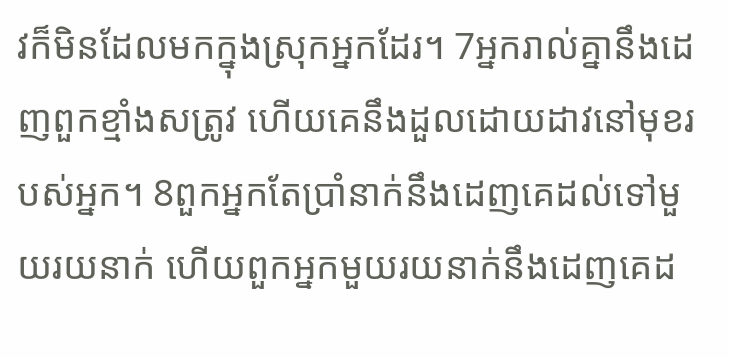វក៏មិនដែលមកក្នុងស្រុកអ្នកដែរ។ 7អ្នករាល់គ្នានឹងដេញពួកខ្មាំងសត្រូវ ហើយគេនឹងដួលដោយដាវនៅមុខរបស់អ្នក។ 8ពួកអ្នកតែប្រាំនាក់នឹងដេញគេដល់ទៅមួយរយនាក់ ហើយពួកអ្នកមួយរយនាក់នឹងដេញគេដ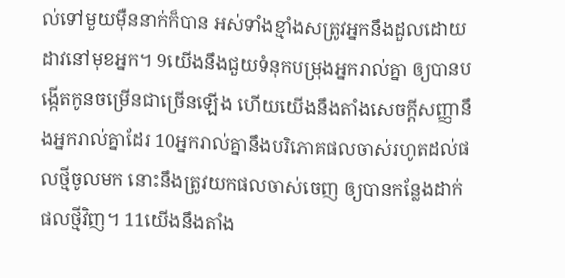ល់ទៅមួយម៉ឺននាក់ក៏បាន អស់ទាំងខ្មាំងសត្រូវអ្នកនឹងដួលដោយដាវនៅមុខអ្នក។ 9យើងនឹងជួយទំនុកបម្រុងអ្នករាល់គ្នា ឲ្យបានបង្កើតកូនចម្រើនជាច្រើនឡើង ហើយយើងនឹងតាំងសេចក្ដីសញ្ញានឹងអ្នករាល់គ្នាដែរ 10អ្នករាល់គ្នានឹងបរិភោគផលចាស់រហូតដល់ផលថ្មីចូលមក នោះនឹងត្រូវយកផលចាស់ចេញ ឲ្យបានកន្លែងដាក់ផលថ្មីវិញ។ 11យើងនឹងតាំង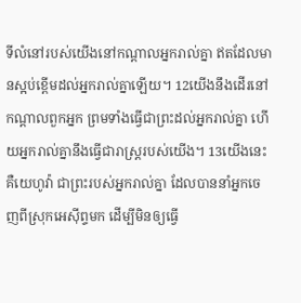ទីលំនៅរបស់យើងនៅកណ្ដាលអ្នករាល់គ្នា ឥតដែលមានស្អប់ខ្ពើមដល់អ្នករាល់គ្នាឡើយ។ 12យើងនឹងដើរនៅកណ្ដាលពួកអ្នក ព្រមទាំងធ្វើជាព្រះដល់អ្នករាល់គ្នា ហើយអ្នករាល់គ្នានឹងធ្វើជារាស្ត្ររបស់យើង។ 13យើងនេះគឺយេហូវ៉ា ជាព្រះរបស់អ្នករាល់គ្នា ដែលបាននាំអ្នកចេញពីស្រុកអេស៊ីព្ទមក ដើម្បីមិនឲ្យធ្វើ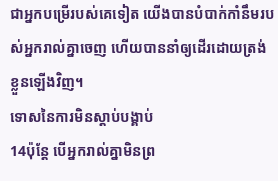ជាអ្នកបម្រើរបស់គេទៀត យើងបានបំបាក់កាំនឹមរបស់អ្នករាល់គ្នាចេញ ហើយបាននាំឲ្យដើរដោយត្រង់ខ្លួនឡើងវិញ។
ទោសនៃការមិនស្តាប់បង្គាប់
14ប៉ុន្តែ បើអ្នករាល់គ្នាមិនព្រ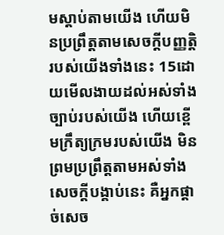មស្តាប់តាមយើង ហើយមិនប្រព្រឹត្តតាមសេចក្ដីបញ្ញត្តិរបស់យើងទាំងនេះ 15ដោយមើលងាយដល់អស់ទាំងច្បាប់របស់យើង ហើយខ្ពើមក្រឹត្យក្រមរបស់យើង មិនព្រមប្រព្រឹត្តតាមអស់ទាំងសេចក្ដីបង្គាប់នេះ គឺអ្នកផ្តាច់សេច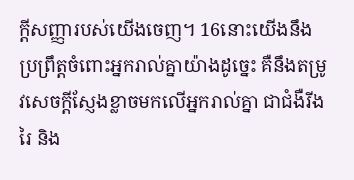ក្ដីសញ្ញារបស់យើងចេញ។ 16នោះយើងនឹងប្រព្រឹត្តចំពោះអ្នករាល់គ្នាយ៉ាងដូច្នេះ គឺនឹងតម្រូវសេចក្ដីស្ញែងខ្លាចមកលើអ្នករាល់គ្នា ជាជំងឺរីងរៃ និង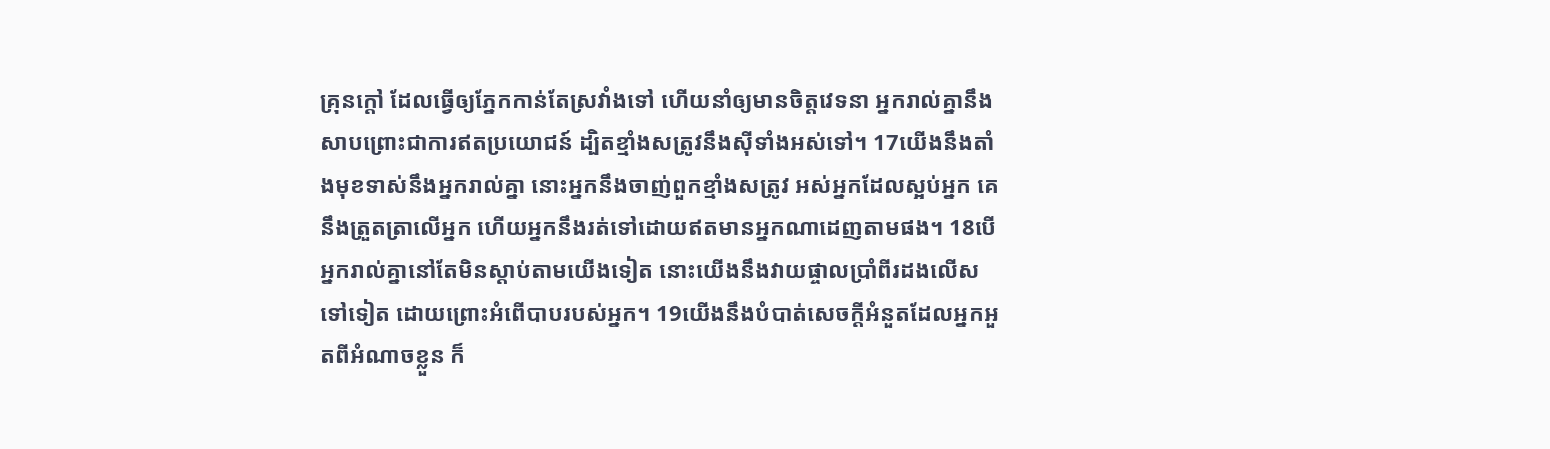គ្រុនក្តៅ ដែលធ្វើឲ្យភ្នែកកាន់តែស្រវាំងទៅ ហើយនាំឲ្យមានចិត្តវេទនា អ្នករាល់គ្នានឹងសាបព្រោះជាការឥតប្រយោជន៍ ដ្បិតខ្មាំងសត្រូវនឹងស៊ីទាំងអស់ទៅ។ 17យើងនឹងតាំងមុខទាស់នឹងអ្នករាល់គ្នា នោះអ្នកនឹងចាញ់ពួកខ្មាំងសត្រូវ អស់អ្នកដែលស្អប់អ្នក គេនឹងត្រួតត្រាលើអ្នក ហើយអ្នកនឹងរត់ទៅដោយឥតមានអ្នកណាដេញតាមផង។ 18បើអ្នករាល់គ្នានៅតែមិនស្តាប់តាមយើងទៀត នោះយើងនឹងវាយផ្ចាលប្រាំពីរដងលើសទៅទៀត ដោយព្រោះអំពើបាបរបស់អ្នក។ 19យើងនឹងបំបាត់សេចក្ដីអំនួតដែលអ្នកអួតពីអំណាចខ្លួន ក៏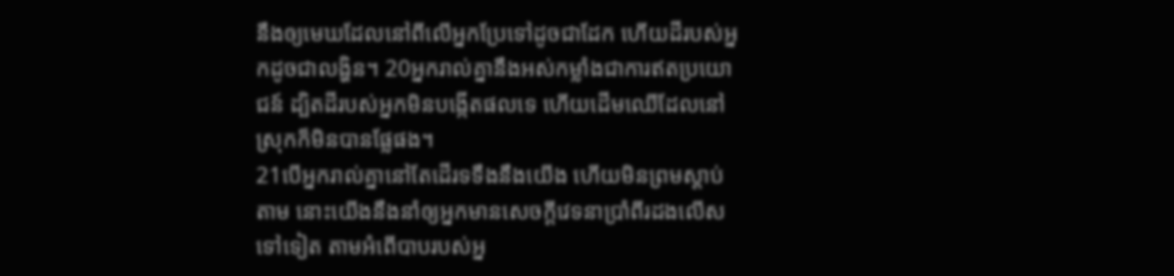នឹងឲ្យមេឃដែលនៅពីលើអ្នកប្រែទៅដូចជាដែក ហើយដីរបស់អ្នកដូចជាលង្ហិន។ 20អ្នករាល់គ្នានឹងអស់កម្លាំងជាការឥតប្រយោជន៍ ដ្បិតដីរបស់អ្នកមិនបង្កើតផលទេ ហើយដើមឈើដែលនៅស្រុកក៏មិនបានផ្លែផង។
21បើអ្នករាល់គ្នានៅតែដើរទទឹងនឹងយើង ហើយមិនព្រមស្តាប់តាម នោះយើងនឹងនាំឲ្យអ្នកមានសេចក្ដីវេទនាប្រាំពីរដងលើសទៅទៀត តាមអំពើបាបរបស់អ្ន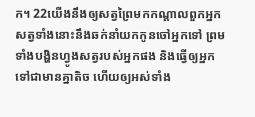ក។ 22យើងនឹងឲ្យសត្វព្រៃមកកណ្ដាលពួកអ្នក សត្វទាំងនោះនឹងឆក់នាំយកកូនចៅអ្នកទៅ ព្រមទាំងបង្ហិនហ្វូងសត្វរបស់អ្នកផង និងធ្វើឲ្យអ្នកទៅជាមានគ្នាតិច ហើយឲ្យអស់ទាំង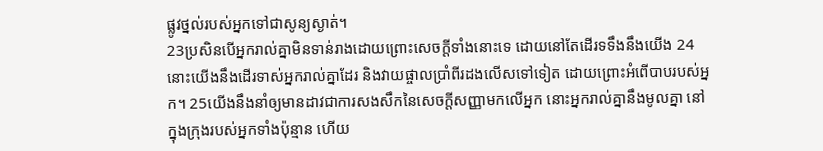ផ្លូវថ្នល់របស់អ្នកទៅជាសូន្យស្ងាត់។
23ប្រសិនបើអ្នករាល់គ្នាមិនទាន់រាងដោយព្រោះសេចក្ដីទាំងនោះទេ ដោយនៅតែដើរទទឹងនឹងយើង 24នោះយើងនឹងដើរទាស់អ្នករាល់គ្នាដែរ និងវាយផ្ចាលប្រាំពីរដងលើសទៅទៀត ដោយព្រោះអំពើបាបរបស់អ្នក។ 25យើងនឹងនាំឲ្យមានដាវជាការសងសឹកនៃសេចក្ដីសញ្ញាមកលើអ្នក នោះអ្នករាល់គ្នានឹងមូលគ្នា នៅក្នុងក្រុងរបស់អ្នកទាំងប៉ុន្មាន ហើយ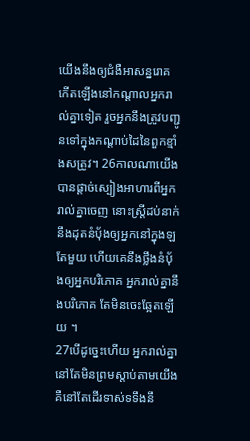យើងនឹងឲ្យជំងឺអាសន្នរោគកើតឡើងនៅកណ្ដាលអ្នករាល់គ្នាទៀត រួចអ្នកនឹងត្រូវបញ្ជូនទៅក្នុងកណ្ដាប់ដៃនៃពួកខ្មាំងសត្រូវ។ 26កាលណាយើងបានផ្តាច់ស្បៀងអាហារពីអ្នករាល់គ្នាចេញ នោះស្ត្រីដប់នាក់នឹងដុតនំបុ័ងឲ្យអ្នកនៅក្នុងឡតែមួយ ហើយគេនឹងថ្លឹងនំបុ័ងឲ្យអ្នកបរិភោគ អ្នករាល់គ្នានឹងបរិភោគ តែមិនចេះឆ្អែតឡើយ ។
27បើដូច្នេះហើយ អ្នករាល់គ្នានៅតែមិនព្រមស្តាប់តាមយើង គឺនៅតែដើរទាស់ទទឹងនឹ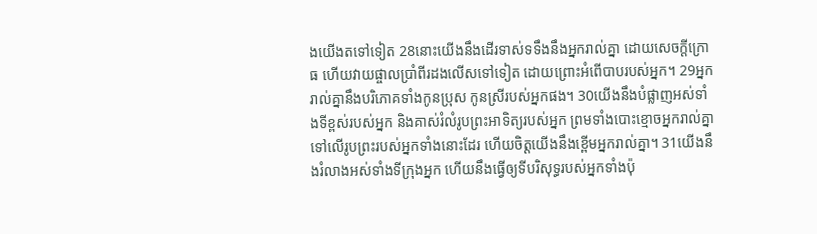ងយើងតទៅទៀត 28នោះយើងនឹងដើរទាស់ទទឹងនឹងអ្នករាល់គ្នា ដោយសេចក្ដីក្រោធ ហើយវាយផ្ចាលប្រាំពីរដងលើសទៅទៀត ដោយព្រោះអំពើបាបរបស់អ្នក។ 29អ្នករាល់គ្នានឹងបរិភោគទាំងកូនប្រុស កូនស្រីរបស់អ្នកផង។ 30យើងនឹងបំផ្លាញអស់ទាំងទីខ្ពស់របស់អ្នក និងគាស់រំលំរូបព្រះអាទិត្យរបស់អ្នក ព្រមទាំងបោះខ្មោចអ្នករាល់គ្នាទៅលើរូបព្រះរបស់អ្នកទាំងនោះដែរ ហើយចិត្តយើងនឹងខ្ពើមអ្នករាល់គ្នា។ 31យើងនឹងរំលាងអស់ទាំងទីក្រុងអ្នក ហើយនឹងធ្វើឲ្យទីបរិសុទ្ធរបស់អ្នកទាំងប៉ុ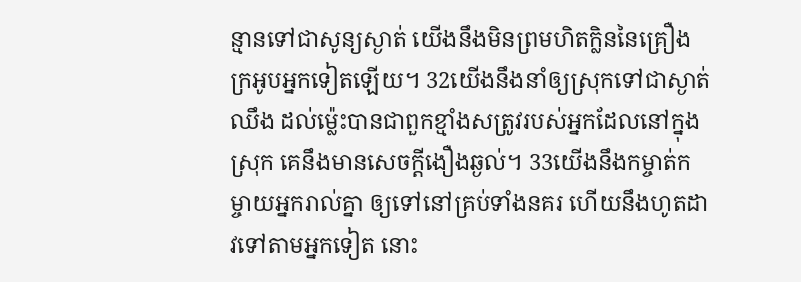ន្មានទៅជាសូន្យស្ងាត់ យើងនឹងមិនព្រមហិតក្លិននៃគ្រឿងក្រអូបអ្នកទៀតឡើយ។ 32យើងនឹងនាំឲ្យស្រុកទៅជាស្ងាត់ឈឹង ដល់ម៉្លេះបានជាពួកខ្មាំងសត្រូវរបស់អ្នកដែលនៅក្នុងស្រុក គេនឹងមានសេចក្ដីងឿងឆ្ងល់។ 33យើងនឹងកម្ចាត់កម្ចាយអ្នករាល់គ្នា ឲ្យទៅនៅគ្រប់ទាំងនគរ ហើយនឹងហូតដាវទៅតាមអ្នកទៀត នោះ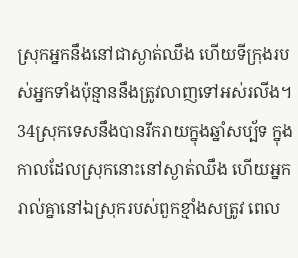ស្រុកអ្នកនឹងនៅជាស្ងាត់ឈឹង ហើយទីក្រុងរបស់អ្នកទាំងប៉ុន្មាននឹងត្រូវលាញទៅអស់រលីង។
34ស្រុកទេសនឹងបានរីករាយក្នុងឆ្នាំសប្ប័ទ ក្នុងកាលដែលស្រុកនោះនៅស្ងាត់ឈឹង ហើយអ្នករាល់គ្នានៅឯស្រុករបស់ពួកខ្មាំងសត្រូវ ពេល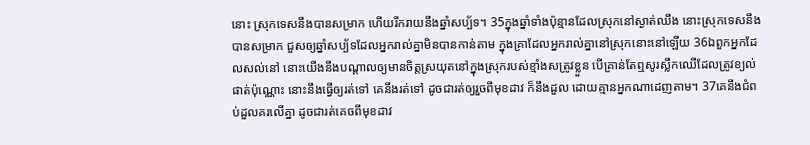នោះ ស្រុកទេសនឹងបានសម្រាក ហើយរីករាយនឹងឆ្នាំសប្ប័ទ។ 35ក្នុងឆ្នាំទាំងប៉ុន្មានដែលស្រុកនៅស្ងាត់ឈឹង នោះស្រុកទេសនឹងបានសម្រាក ជួសឲ្យឆ្នាំសប្ប័ទដែលអ្នករាល់គ្នាមិនបានកាន់តាម ក្នុងគ្រាដែលអ្នករាល់គ្នានៅស្រុកនោះនៅឡើយ 36ឯពួកអ្នកដែលសល់នៅ នោះយើងនឹងបណ្ដាលឲ្យមានចិត្តស្រយុតនៅក្នុងស្រុករបស់ខ្មាំងសត្រូវខ្លួន បើគ្រាន់តែឮសូរស្លឹកឈើដែលត្រូវខ្យល់ផាត់ប៉ុណ្ណោះ នោះនឹងធ្វើឲ្យរត់ទៅ គេនឹងរត់ទៅ ដូចជារត់ឲ្យរួចពីមុខដាវ ក៏នឹងដួល ដោយគ្មានអ្នកណាដេញតាម។ 37គេនឹងជំពប់ដួលគរលើគ្នា ដូចជារត់គេចពីមុខដាវ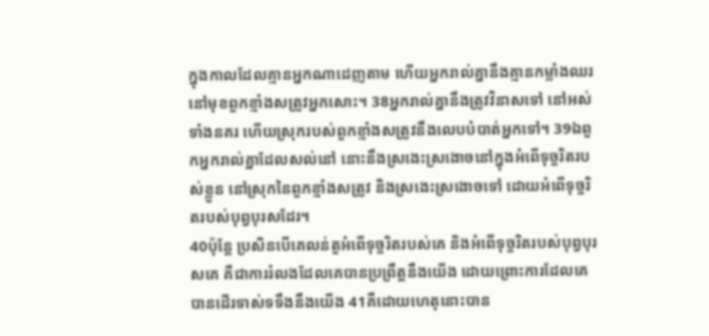ក្នុងកាលដែលគ្មានអ្នកណាដេញតាម ហើយអ្នករាល់គ្នានឹងគ្មានកម្លាំងឈរនៅមុខពួកខ្មាំងសត្រូវអ្នកសោះ។ 38អ្នករាល់គ្នានឹងត្រូវវិនាសទៅ នៅអស់ទាំងនគរ ហើយស្រុករបស់ពួកខ្មាំងសត្រូវនឹងលេបបំបាត់អ្នកទៅ។ 39ឯពួកអ្នករាល់គ្នាដែលសល់នៅ នោះនឹងស្រងេះស្រងោចនៅក្នុងអំពើទុច្ចរិតរបស់ខ្លួន នៅស្រុកនៃពួកខ្មាំងសត្រូវ និងស្រងេះស្រងោចទៅ ដោយអំពើទុច្ចរិតរបស់បុព្វបុរសដែរ។
40ប៉ុន្តែ ប្រសិនបើគេលន់តួអំពើទុច្ចរិតរបស់គេ និងអំពើទុច្ចរិតរបស់បុព្វបុរសគេ គឺជាការរំលងដែលគេបានប្រព្រឹត្តនឹងយើង ដោយព្រោះការដែលគេបានដើរទាស់ទទឹងនឹងយើង 41គឺដោយហេតុនោះបាន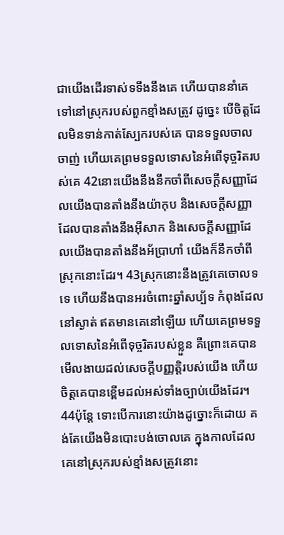ជាយើងដើរទាស់ទទឹងនឹងគេ ហើយបាននាំគេទៅនៅស្រុករបស់ពួកខ្មាំងសត្រូវ ដូច្នេះ បើចិត្តដែលមិនទាន់កាត់ស្បែករបស់គេ បានទទួលចាលចាញ់ ហើយគេព្រមទទួលទោសនៃអំពើទុច្ចរិតរបស់គេ 42នោះយើងនឹងនឹកចាំពីសេចក្ដីសញ្ញាដែលយើងបានតាំងនឹងយ៉ាកុប និងសេចក្ដីសញ្ញាដែលបានតាំងនឹងអ៊ីសាក និងសេចក្ដីសញ្ញាដែលយើងបានតាំងនឹងអ័ប្រាហាំ យើងក៏នឹកចាំពីស្រុកនោះដែរ។ 43ស្រុកនោះនឹងត្រូវគេចោលទទេ ហើយនឹងបានអរចំពោះឆ្នាំសប្ប័ទ កំពុងដែលនៅស្ងាត់ ឥតមានគេនៅឡើយ ហើយគេព្រមទទួលទោសនៃអំពើទុច្ចរិតរបស់ខ្លួន គឺព្រោះគេបានមើលងាយដល់សេចក្ដីបញ្ញត្តិរបស់យើង ហើយចិត្តគេបានខ្ពើមដល់អស់ទាំងច្បាប់យើងដែរ។ 44ប៉ុន្តែ ទោះបើការនោះយ៉ាងដូច្នោះក៏ដោយ គង់តែយើងមិនបោះបង់ចោលគេ ក្នុងកាលដែលគេនៅស្រុករបស់ខ្មាំងសត្រូវនោះ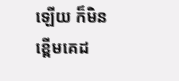ឡើយ ក៏មិនខ្ពើមគេដ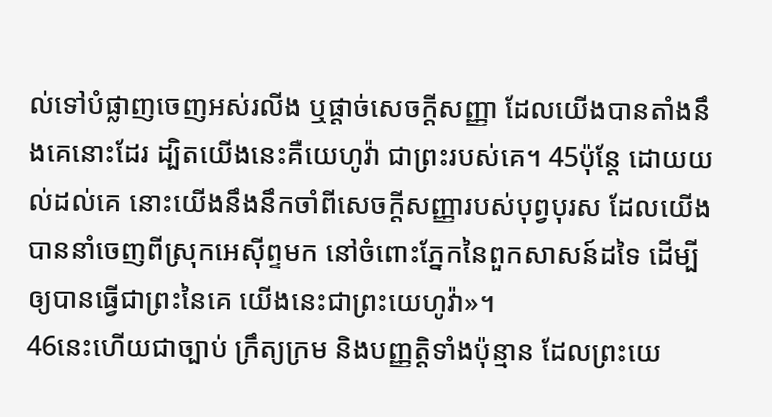ល់ទៅបំផ្លាញចេញអស់រលីង ឬផ្តាច់សេចក្ដីសញ្ញា ដែលយើងបានតាំងនឹងគេនោះដែរ ដ្បិតយើងនេះគឺយេហូវ៉ា ជាព្រះរបស់គេ។ 45ប៉ុន្តែ ដោយយល់ដល់គេ នោះយើងនឹងនឹកចាំពីសេចក្ដីសញ្ញារបស់បុព្វបុរស ដែលយើងបាននាំចេញពីស្រុកអេស៊ីព្ទមក នៅចំពោះភ្នែកនៃពួកសាសន៍ដទៃ ដើម្បីឲ្យបានធ្វើជាព្រះនៃគេ យើងនេះជាព្រះយេហូវ៉ា»។
46នេះហើយជាច្បាប់ ក្រឹត្យក្រម និងបញ្ញត្តិទាំងប៉ុន្មាន ដែលព្រះយេ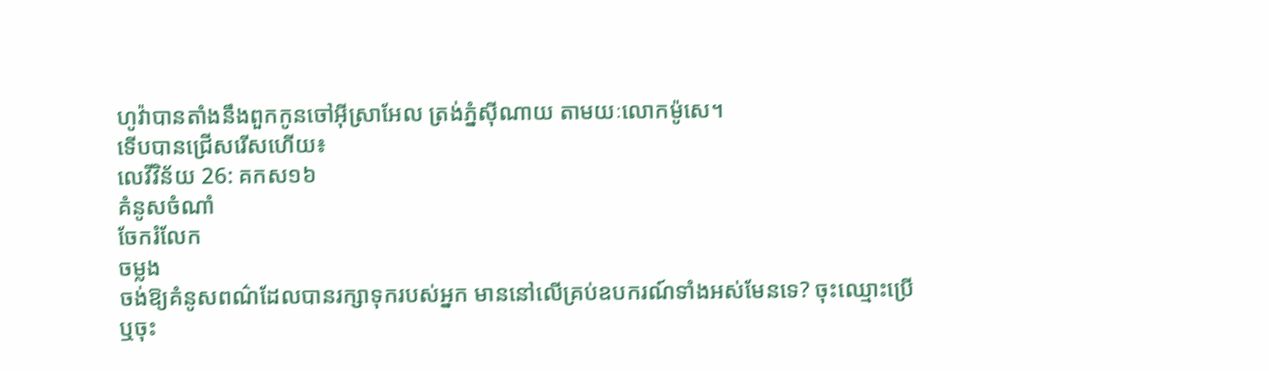ហូវ៉ាបានតាំងនឹងពួកកូនចៅអ៊ីស្រាអែល ត្រង់ភ្នំស៊ីណាយ តាមយៈលោកម៉ូសេ។
ទើបបានជ្រើសរើសហើយ៖
លេវីវិន័យ 26: គកស១៦
គំនូសចំណាំ
ចែករំលែក
ចម្លង
ចង់ឱ្យគំនូសពណ៌ដែលបានរក្សាទុករបស់អ្នក មាននៅលើគ្រប់ឧបករណ៍ទាំងអស់មែនទេ? ចុះឈ្មោះប្រើ ឬចុះ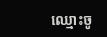ឈ្មោះចូ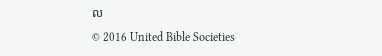ល
© 2016 United Bible Societies